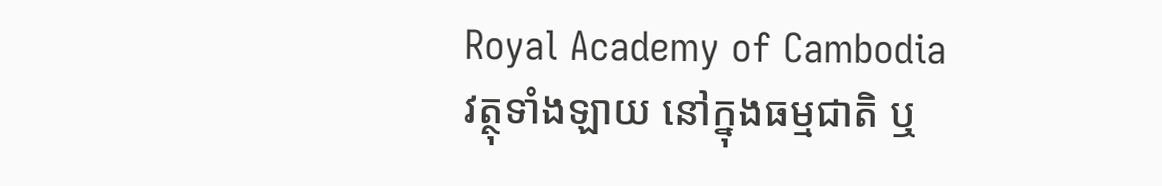Royal Academy of Cambodia
វត្ថុទាំងឡាយ នៅក្នុងធម្មជាតិ ឬ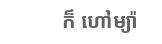ក៏ ហៅម្យ៉ា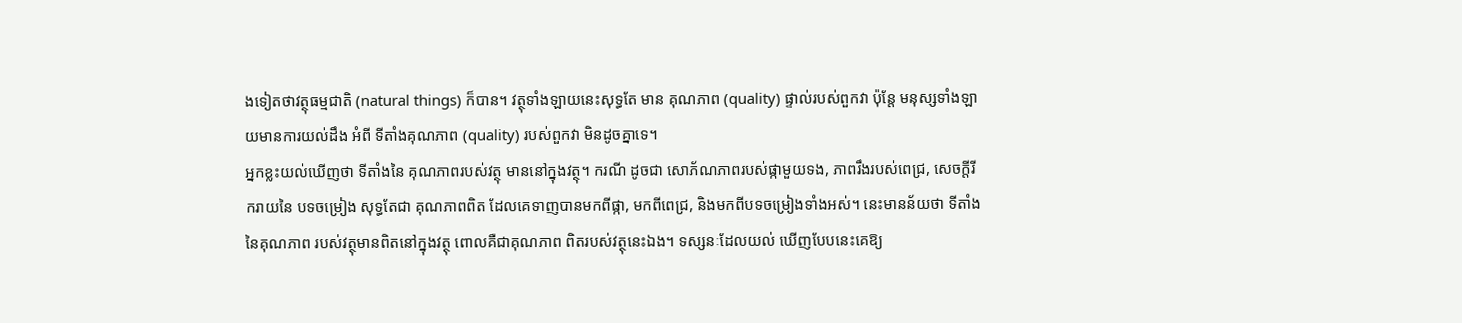ងទៀតថាវត្ថុធម្មជាតិ (natural things) ក៏បាន។ វត្ថុទាំងឡាយនេះសុទ្ធតែ មាន គុណភាព (quality) ផ្ទាល់របស់ពួកវា ប៉ុន្តែ មនុស្សទាំងឡាយមានការយល់ដឹង អំពី ទីតាំងគុណភាព (quality) របស់ពួកវា មិនដូចគ្នាទេ។
អ្នកខ្លះយល់ឃើញថា ទីតាំងនៃ គុណភាពរបស់វត្ថុ មាននៅក្នុងវត្ថុ។ ករណី ដូចជា សោភ័ណភាពរបស់ផ្កាមួយទង, ភាពរឹងរបស់ពេជ្រ, សេចក្ដីរីករាយនៃ បទចម្រៀង សុទ្ធតែជា គុណភាពពិត ដែលគេទាញបានមកពីផ្កា, មកពីពេជ្រ, និងមកពីបទចម្រៀងទាំងអស់។ នេះមានន័យថា ទីតាំងនៃគុណភាព របស់វត្ថុមានពិតនៅក្នុងវត្ថុ ពោលគឺជាគុណភាព ពិតរបស់វត្ថុនេះឯង។ ទស្សនៈដែលយល់ ឃើញបែបនេះគេឱ្យ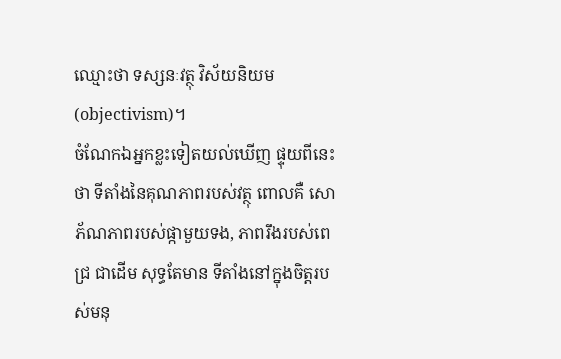ឈ្មោះថា ទស្សនៈវត្ថុ វិស័យនិយម (objectivism)។
ចំណែកឯអ្នកខ្លះទៀតយល់ឃើញ ផ្ទុយពីនេះថា ទីតាំងនៃគុណភាពរបស់វត្ថុ ពោលគឺ សោភ័ណភាពរបស់ផ្កាមួយទង, ភាពរឹងរបស់ពេជ្រ ជាដើម សុទ្ធតែមាន ទីតាំងនៅក្នុងចិត្តរបស់មនុ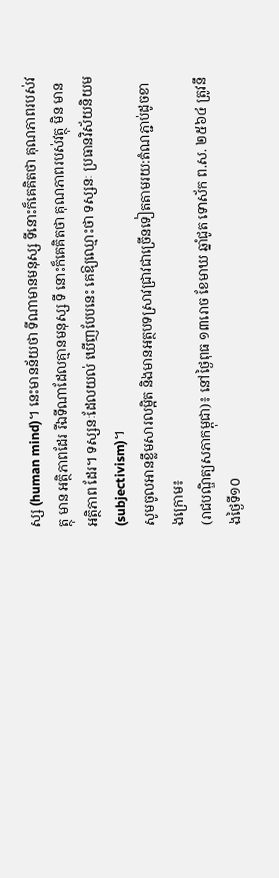ស្ស (human mind)។ នេះមានន័យថា ទីណាមានមនុស្ស ទីនោះក៏គេគិតថា គុណភាពរបស់វត្ថុ មាន អត្ថិភាពដែរ រីឯទីណាដែលគ្មានមនុស្ស ទី នោះក៏គេគិតថា គុណភាពរបស់វត្ថុ មិន មានអត្ថិភាព ដែរ។ ទស្សនៈដែលយល់ ឃើញបែបនេះ គេឱ្យឈ្មោះថា ទស្សនៈ ប្រធានវិស័យនិយម (subjectivism)។
សូមចូលអានខ្លឹមសារលម្អិត និងមានអត្ថបទស្រាវជ្រាវជាច្រើនទៀតតាមរយ:តំណភ្ជាប់ដូចខាងក្រោម៖
(រាជបណ្ឌិត្យសភាកម្ពុជា)៖ នៅថ្ងៃពុធ ១៣រោច ខែមាឃ ឆ្នាំជូត ទោស័ក ព.ស. ២៥៦៤ ត្រូវនឹងថ្ងៃទី១០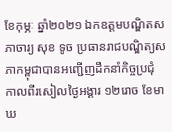ខែកុម្ភៈ ឆ្នាំ២០២១ ឯកឧត្តមបណ្ឌិតសភាចារ្យ សុខ ទូច ប្រធានរាជបណ្ឌិត្យសភាកម្ពុជាបានអញ្ជើញដឹកនាំកិច្ចប្រជុំ
កាលពីរសៀលថ្ងៃអង្គារ ១២រោច ខែមាឃ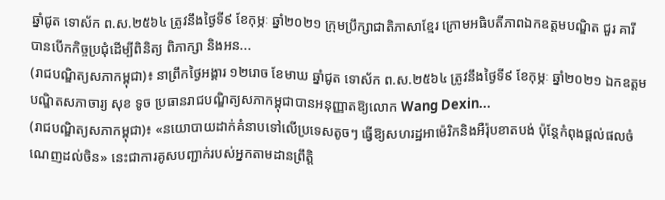ឆ្នាំជូត ទោស័ក ព.ស.២៥៦៤ ត្រូវនឹងថ្ងៃទី៩ ខែកុម្ភៈ ឆ្នាំ២០២១ ក្រុមប្រឹក្សាជាតិភាសាខ្មែរ ក្រោមអធិបតីភាពឯកឧត្តមបណ្ឌិត ជួរ គារី បានបើកកិច្ចប្រជុំដើម្បីពិនិត្យ ពិភាក្សា និងអន...
(រាជបណ្ឌិត្យសភាកម្ពុជា)៖ នាព្រឹកថ្ងៃអង្គារ ១២រោច ខែមាឃ ឆ្នាំជូត ទោស័ក ព.ស.២៥៦៤ ត្រូវនឹងថ្ងៃទី៩ ខែកុម្ភៈ ឆ្នាំ២០២១ ឯកឧត្តមបណ្ឌិតសភាចារ្យ សុខ ទូច ប្រធានរាជបណ្ឌិត្យសភាកម្ពុជាបានអនុញ្ញាតឱ្យលោក Wang Dexin...
(រាជបណ្ឌិត្យសភាកម្ពុជា)៖ «នយោបាយដាក់គំនាបទៅលើប្រទេសតូចៗ ធ្វើឱ្យសហរដ្ឋអាម៉េរិកនិងអឺរ៉ុបខាតបង់ ប៉ុន្តែកំពុងផ្ដល់ផលចំណេញដល់ចិន» នេះជាការគូសបញ្ជាក់របស់អ្នកតាមដានព្រឹត្តិ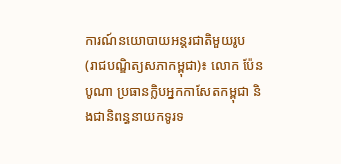ការណ៍នយោបាយអន្តរជាតិមួយរូប
(រាជបណ្ឌិត្យសភាកម្ពុជា)៖ លោក ប៉ែន បូណា ប្រធានក្លិបអ្នកកាសែតកម្ពុជា និងជានិពន្ធនាយកទូរទ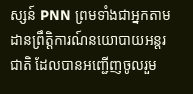ស្សន៍ PNN ព្រមទាំងជាអ្នកតាមដានព្រឹត្តិការណ៍នយោបាយអន្តរជាតិ ដែលបានអញ្ជើញចូលរួម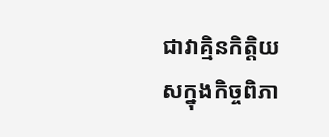ជាវាគ្មិនកិត្តិយសក្នុងកិច្ចពិភា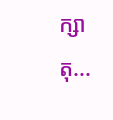ក្សាតុ...